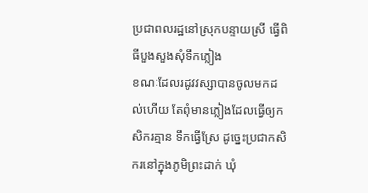ប្រជាពលរដ្ឋនៅស្រុកបន្ទាយស្រី ធ្វើពិធីបួងសួងសុំទឹកភ្លៀង
ខណៈដែលរដូវវស្សាបានចូលមកដល់ហើយ តែពុំមានភ្លៀងដែលធ្វើឲ្យកសិករគ្មាន ទឹកធ្វើស្រែ ដូច្នេះប្រជាកសិករនៅក្នុងភូមិព្រះដាក់ ឃុំ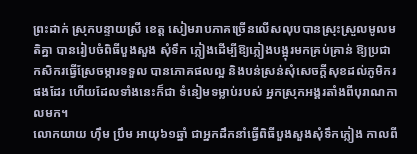ព្រះដាក់ ស្រុកបន្ទាយស្រី ខេត្ត សៀមរាបភាគច្រើនលើសលុបបានស្រុះស្រួលមូលមតិគ្នា បានរៀបចំពិធីបួងសួង សុំទឹក ភ្លៀងដើម្បីឱ្យភ្លៀងបង្អុរមកគ្រប់គ្រាន់ ឱ្យប្រជាកសិករធ្វើស្រែចម្ការទទួល បានភោគផលល្អ និងបន់ស្រន់សុំសេចក្តីសុខដល់ភូមិករផងដែរ ហើយដែលទាំងនេះក៏ជា ទំនៀមទម្លាប់របស់ អ្នកស្រុកអង្គរតាំងពីបុរាណកាលមក។
លោកយាយ ហ៊ឹម ប្រឹម អាយុ៦១ឆ្នាំ ជាអ្នកដឹកនាំធ្វើពិធីបួងសួងសុំទឹកភ្លៀង កាលពី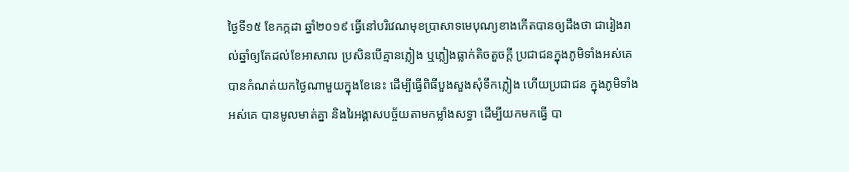ថ្ងៃទី១៥ ខែកក្កដា ឆ្នាំ២០១៩ ធ្វើនៅបរិវេណមុខប្រាសាទមេបុណ្យខាងកើតបានឲ្យដឹងថា ជារៀងរាល់ឆ្នាំឲ្យតែដល់ខែអាសាឍ ប្រសិនបើគ្មានភ្លៀង ឬភ្លៀងធ្លាក់តិចតួចក្តី ប្រជាជនក្នុងភូមិទាំងអស់គេ បានកំណត់យកថ្ងៃណាមួយក្នុងខែនេះ ដើម្បីធ្វើពិធីបួងសួងសុំទឹកភ្លៀង ហើយប្រជាជន ក្នុងភូមិទាំងអស់គេ បានមូលមាត់គ្នា និងរៃអង្គាសបច្ច័យតាមកម្លាំងសទ្ធា ដើម្បីយកមកធ្វើ បា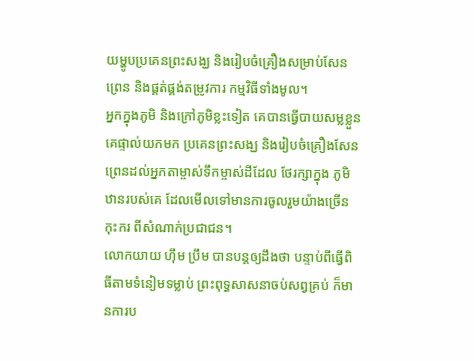យម្ហូបប្រគេនព្រះសង្ឃ និងរៀបចំគ្រឿងសម្រាប់សែនព្រេន និងផ្គត់ផ្គង់តម្រូវការ កម្មវិធីទាំងមូល។
អ្នកក្នុងភូមិ និងក្រៅភូមិខ្លះទៀត គេបានធ្វើបាយសម្លខ្លួនគេផ្ទាល់យកមក ប្រគេនព្រះសង្ឃ និងរៀបចំគ្រឿងសែនព្រេនដល់អ្នកតាម្ចាស់ទឹកម្ចាស់ដីដែល ថែរក្សាក្នុង ភូមិឋានរបស់គេ ដែលមើលទៅមានការចូលរួមយ៉ាងច្រើនកុះករ ពីសំណាក់ប្រជាជន។
លោកយាយ ហ៊ឹម ប្រឹម បានបន្តឲ្យដឹងថា បន្ទាប់ពីធ្វើពិធីតាមទំនៀមទម្លាប់ ព្រះពុទ្ធសាសនាចប់សព្វគ្រប់ ក៏មានការប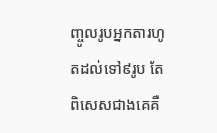ញ្ចូលរូបអ្នកតារហូតដល់ទៅ៩រូប តែពិសេសជាងគេគឺ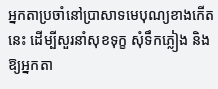អ្នកតាប្រចាំនៅប្រាសាទមេបុណ្យខាងកើតនេះ ដើម្បីសួរនាំសុខទុក្ខ សុំទឹកភ្លៀង និងឱ្យអ្នកតា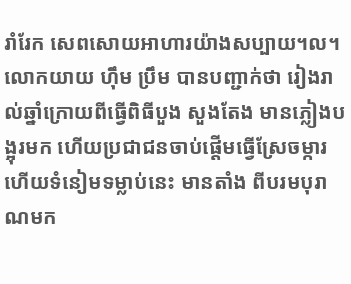រាំរែក សេពសោយអាហារយ៉ាងសប្បាយ។ល។
លោកយាយ ហ៊ឹម ប្រឹម បានបញ្ជាក់ថា រៀងរាល់ឆ្នាំក្រោយពីធ្វើពិធីបួង សួងតែង មានភ្លៀងបង្អុរមក ហើយប្រជាជនចាប់ផ្តើមធ្វើស្រែចម្ការ ហើយទំនៀមទម្លាប់នេះ មានតាំង ពីបរមបុរាណមក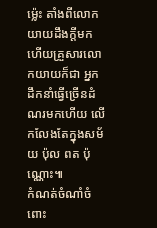ម្ល៉េះ តាំងពីលោកយាយដឹងក្តីមក ហើយគ្រួសារលោកយាយក៏ជា អ្នកដឹកនាំធ្វើច្រើនដំណរមកហើយ លើកលែងតែក្នុងសម័យ ប៉ុល ពត ប៉ុណ្ណោះ៕
កំណត់ចំណាំចំពោះ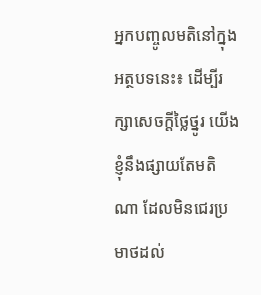អ្នកបញ្ចូលមតិនៅក្នុងអត្ថបទនេះ៖ ដើម្បីរក្សាសេចក្ដីថ្លៃថ្នូរ យើងខ្ញុំនឹងផ្សាយតែមតិណា ដែលមិនជេរប្រមាថដល់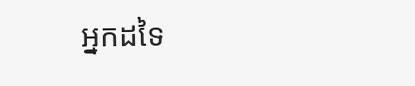អ្នកដទៃ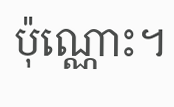ប៉ុណ្ណោះ។